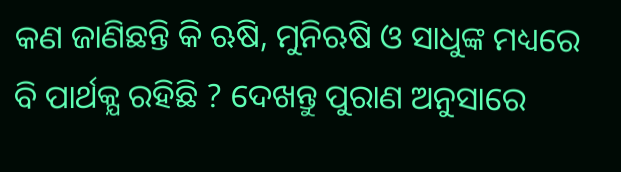କଣ ଜାଣିଛନ୍ତି କି ଋଷି, ମୁନିଋଷି ଓ ସାଧୁଙ୍କ ମଧ୍ୟରେ ବି ପାର୍ଥକ୍ଯ ରହିଛି ? ଦେଖନ୍ତୁ ପୁରାଣ ଅନୁସାରେ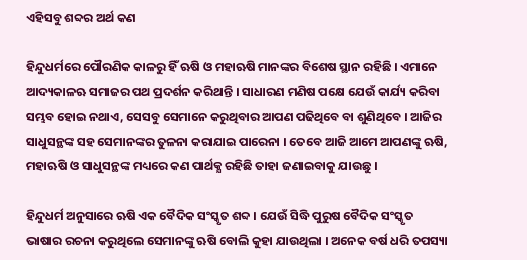ଏହିସବୁ ଶବ୍ଦର ଅର୍ଥ କଣ

ହିନ୍ଦୁଧର୍ମରେ ପୌରଣିକ କାଳରୁ ହିଁ ଋଷି ଓ ମହାଋଷି ମାନଙ୍କର ବିଶେଷ ସ୍ଥାନ ରହିଛି । ଏମାନେ ଆଦ୍ୟକାଳଋ ସମାଜର ପଥ ପ୍ରଦର୍ଶନ କରିଥାନ୍ତି । ସାଧାରଣ ମଣିଷ ପକ୍ଷେ ଯେଉଁ କାର୍ଯ୍ୟ କରିବା ସମ୍ଭବ ହୋଇ ନଥାଏ, ସେସବୁ ସେମାନେ କରୁଥିବାର ଆପଣ ପଢିଥିବେ ବା ଶୁଣିଥିବେ । ଆଜିର ସାଧୁସନ୍ଥଙ୍କ ସହ ସେମାନଙ୍କର ତୁଳନା କରାଯାଇ ପାରେନା । ତେବେ ଆଜି ଆମେ ଆପଣଙ୍କୁ ଋଷି, ମହାଋଷି ଓ ସାଧୁସନ୍ଥଙ୍କ ମଧ୍ୟରେ କଣ ପାର୍ଥକ୍ଯ ରହିଛି ତାହା ଜଣାଇବାକୁ ଯାଉଛୁ ।

ହିନ୍ଦୁଧର୍ମ ଅନୁସାରେ ଋଷି ଏକ ବୈଦିକ ସଂସ୍କୃତ ଶବ୍ଦ । ଯେଉଁ ସିଦ୍ଧି ପୁରୁଷ ବୈଦିକ ସଂସ୍କୃତ ଭାଷାର ରଚନା କରୁଥିଲେ ସେମାନଙ୍କୁ ଋଷି ବୋଲି କୁହା ଯାଉଥିଲା । ଅନେକ ବର୍ଷ ଧରି ତପସ୍ୟା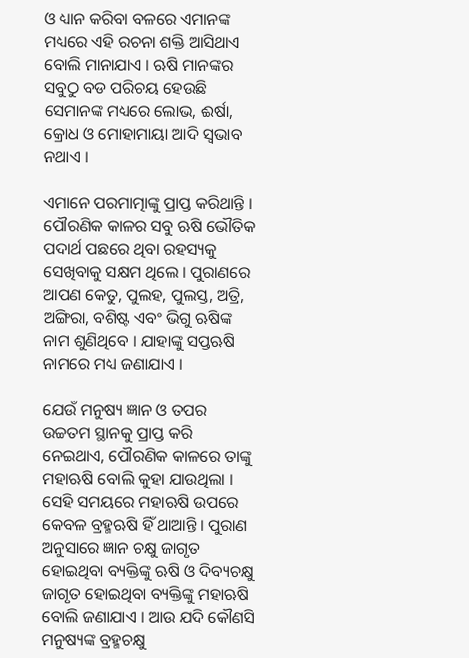ଓ ଧ୍ୟାନ କରିବା ବଳରେ ଏମାନଙ୍କ ମଧ୍ୟରେ ଏହି ରଚନା ଶକ୍ତି ଆସିଥାଏ ବୋଲି ମାନାଯାଏ । ଋଷି ମାନଙ୍କର ସବୁଠୁ ବଡ ପରିଚୟ ହେଉଛି ସେମାନଙ୍କ ମଧ୍ୟରେ ଲୋଭ, ଈର୍ଷା, କ୍ରୋଧ ଓ ମୋହାମାୟା ଆଦି ସ୍ଵଭାବ ନଥାଏ ।

ଏମାନେ ପରମାତ୍ମାଙ୍କୁ ପ୍ରାପ୍ତ କରିଥାନ୍ତି । ପୌରଣିକ କାଳର ସବୁ ଋଷି ଭୌତିକ ପଦାର୍ଥ ପଛରେ ଥିବା ରହସ୍ୟକୁ ସେଖିବାକୁ ସକ୍ଷମ ଥିଲେ । ପୁରାଣରେ ଆପଣ କେତୁ, ପୁଲହ, ପୁଲସ୍ତ, ଅତ୍ରି, ଅଙ୍ଗିରା, ବଶିଷ୍ଟ ଏବଂ ଭିଗୁ ଋଷିଙ୍କ ନାମ ଶୁଣିଥିବେ । ଯାହାଙ୍କୁ ସପ୍ତଋଷି ନାମରେ ମଧ୍ୟ ଜଣାଯାଏ ।

ଯେଉଁ ମନୁଷ୍ୟ ଜ୍ଞାନ ଓ ତପର ଉଚ୍ଚତମ ସ୍ଥାନକୁ ପ୍ରାପ୍ତ କରି ନେଇଥାଏ, ପୌରଣିକ କାଳରେ ତାଙ୍କୁ ମହାଋଷି ବୋଲି କୁହା ଯାଉଥିଲା । ସେହି ସମୟରେ ମହାଋଷି ଉପରେ କେବଳ ବ୍ରହ୍ମଋଷି ହିଁ ଥାଆନ୍ତି । ପୁରାଣ ଅନୁସାରେ ଜ୍ଞାନ ଚକ୍ଷୁ ଜାଗୃତ ହୋଇଥିବା ବ୍ୟକ୍ତିଙ୍କୁ ଋଷି ଓ ଦିବ୍ୟଚକ୍ଷୁ ଜାଗୃତ ହୋଇଥିବା ବ୍ୟକ୍ତିଙ୍କୁ ମହାଋଷି ବୋଲି ଜଣାଯାଏ । ଆଉ ଯଦି କୌଣସି ମନୁଷ୍ୟଙ୍କ ବ୍ରହ୍ମଚକ୍ଷୁ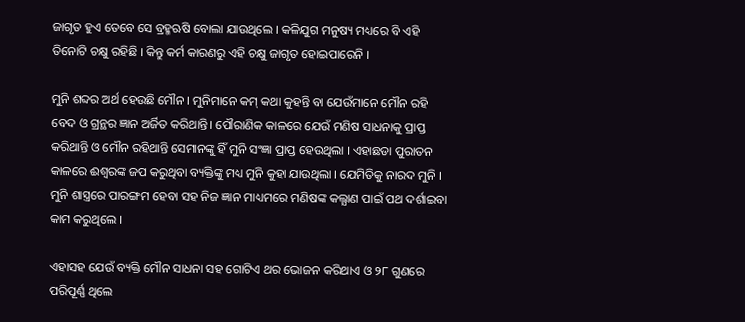ଜାଗୃତ ହୁଏ ତେବେ ସେ ବ୍ରହ୍ମଋଷି ବୋଲା ଯାଉଥିଲେ । କଳିଯୁଗ ମନୁଷ୍ୟ ମଧ୍ୟରେ ବି ଏହି ତିନୋଟି ଚକ୍ଷୁ ରହିଛି । କିନ୍ତୁ କର୍ମ କାରଣରୁ ଏହି ଚକ୍ଷୁ ଜାଗୃତ ହୋଇପାରେନି ।

ମୁନି ଶବ୍ଦର ଅର୍ଥ ହେଉଛି ମୌନ । ମୁନିମାନେ କମ୍ କଥା କୁହନ୍ତି ବା ଯେଉଁମାନେ ମୌନ ରହି ବେଦ ଓ ଗ୍ରନ୍ଥର ଜ୍ଞାନ ଅର୍ଜିତ କରିଥାନ୍ତି। ପୌରାଣିକ କାଳରେ ଯେଉଁ ମଣିଷ ସାଧନାକୁ ପ୍ରାପ୍ତ କରିଥାନ୍ତି ଓ ମୌନ ରହିଥାନ୍ତି ସେମାନଙ୍କୁ ହିଁ ମୁନି ସଂଜ୍ଞା ପ୍ରାପ୍ତ ହେଉଥିଲା । ଏହାଛଡା ପୁରାତନ କାଳରେ ଈଶ୍ଵରଙ୍କ ଜପ କରୁଥିବା ବ୍ୟକ୍ତିଙ୍କୁ ମଧ୍ୟ ମୁନି କୁହା ଯାଉଥିଲା । ଯେମିତିକୁ ନାରଦ ମୁନି । ମୁନି ଶାସ୍ତ୍ରରେ ପାରଙ୍ଗମ ହେବା ସହ ନିଜ ଜ୍ଞାନ ମାଧ୍ୟମରେ ମଣିଷଙ୍କ କଲ୍ଯାଣ ପାଇଁ ପଥ ଦର୍ଶାଇବା କାମ କରୁଥିଲେ ।

ଏହାସହ ଯେଉଁ ବ୍ୟକ୍ତି ମୌନ ସାଧନା ସହ ଗୋଟିଏ ଥର ଭୋଜନ କରିଥାଏ ଓ ୨୮ ଗୁଣରେ ପରିପୂର୍ଣ୍ଣ ଥିଲେ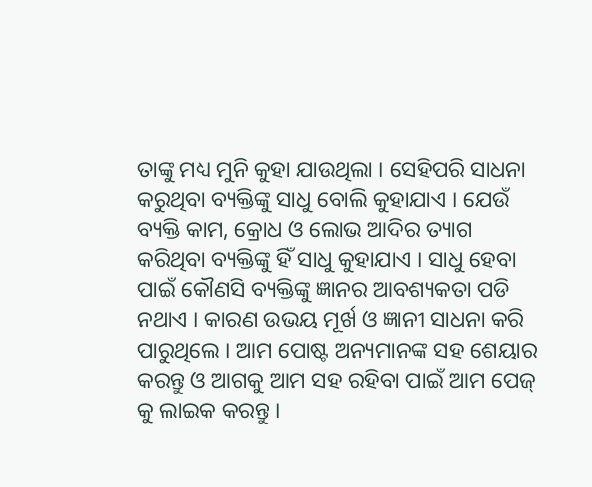ତାଙ୍କୁ ମଧ୍ୟ ମୁନି କୁହା ଯାଉଥିଲା । ସେହିପରି ସାଧନା କରୁଥିବା ବ୍ୟକ୍ତିଙ୍କୁ ସାଧୁ ବୋଲି କୁହାଯାଏ । ଯେଉଁ ବ୍ୟକ୍ତି କାମ, କ୍ରୋଧ ଓ ଲୋଭ ଆଦିର ତ୍ୟାଗ କରିଥିବା ବ୍ୟକ୍ତିଙ୍କୁ ହିଁ ସାଧୁ କୁହାଯାଏ । ସାଧୁ ହେବା ପାଇଁ କୌଣସି ବ୍ୟକ୍ତିଙ୍କୁ ଜ୍ଞାନର ଆବଶ୍ୟକତା ପଡି ନଥାଏ । କାରଣ ଉଭୟ ମୂର୍ଖ ଓ ଜ୍ଞାନୀ ସାଧନା କରି ପାରୁଥିଲେ । ଆମ ପୋଷ୍ଟ ଅନ୍ୟମାନଙ୍କ ସହ ଶେୟାର କରନ୍ତୁ ଓ ଆଗକୁ ଆମ ସହ ରହିବା ପାଇଁ ଆମ ପେଜ୍ କୁ ଲାଇକ କରନ୍ତୁ ।